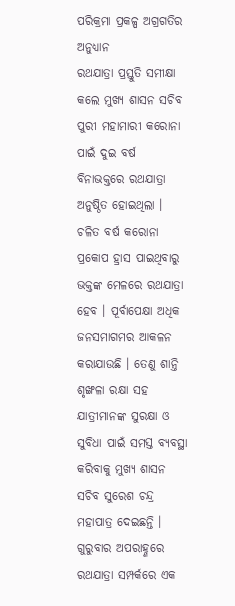ପରିକ୍ରମା ପ୍ରକଳ୍ପ ଅଗ୍ରଗତିର ଅନୁଧ୍ୟାନ
ରଥଯାତ୍ରା ପ୍ରସ୍ତୁତି ସମୀକ୍ଷା କଲେ ମୁଖ୍ୟ ଶାସନ ସଚିବ
ପୁରୀ ମହାମାରୀ କରୋନା ପାଇଁ ଦୁଇ ବର୍ଷ ବିନାଭକ୍ତରେ ରଥଯାତ୍ରା ଅନୁଷ୍ଠିତ ହୋଇଥିଲା । ଚଳିତ ବର୍ଷ କରୋନା ପ୍ରକୋପ ହ୍ରାସ ପାଇଥିବାରୁ ଭକ୍ତଙ୍କ ମେଳରେ ରଥଯାତ୍ରା ହେବ । ପୂର୍ବାପେକ୍ଷା ଅଧିକ ଜନସମାଗମର ଆକଳନ କରାଯାଉଛି । ତେଣୁ ଶାନ୍ତି ଶୃଙ୍ଖଳା ରକ୍ଷା ସହ ଯାତ୍ରୀମାନଙ୍କ ସୁରକ୍ଷା ଓ ସୁବିଧା ପାଇଁ ସମସ୍ତ ବ୍ୟବସ୍ଥା କରିବାକୁ ମୁଖ୍ୟ ଶାସନ ସଚିବ ସୁରେଶ ଚନ୍ଦ୍ର ମହାପାତ୍ର ଦେଇଛନ୍ତି ।
ଗୁରୁବାର ଅପରାହ୍ଣରେ ରଥଯାତ୍ରା ସମ୍ପର୍କରେ ଏକ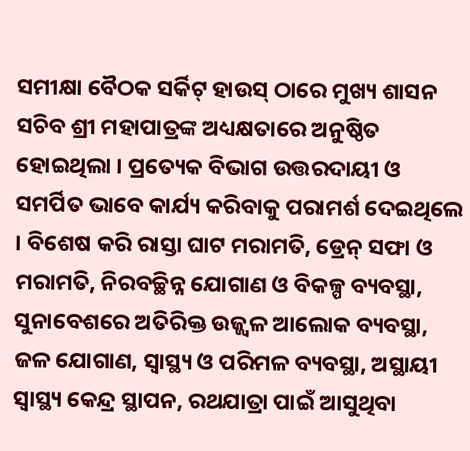ସମୀକ୍ଷା ବୈଠକ ସର୍କିଟ୍ ହାଉସ୍ ଠାରେ ମୁଖ୍ୟ ଶାସନ ସଚିବ ଶ୍ରୀ ମହାପାତ୍ରଙ୍କ ଅଧ୍ୟକ୍ଷତାରେ ଅନୁଷ୍ଠିତ ହୋଇଥିଲା । ପ୍ରତ୍ୟେକ ବିଭାଗ ଉତ୍ତରଦାୟୀ ଓ ସମର୍ପିତ ଭାବେ କାର୍ଯ୍ୟ କରିବାକୁ ପରାମର୍ଶ ଦେଇଥିଲେ । ବିଶେଷ କରି ରାସ୍ତା ଘାଟ ମରାମତି, ଡ୍ରେନ୍ ସଫା ଓ ମରାମତି, ନିରବଚ୍ଛିନ୍ନ ଯୋଗାଣ ଓ ବିକଳ୍ପ ବ୍ୟବସ୍ଥା, ସୁନାବେଶରେ ଅତିରିକ୍ତ ଉଜ୍ଜ୍ୱଳ ଆଲୋକ ବ୍ୟବସ୍ଥା, ଜଳ ଯୋଗାଣ, ସ୍ୱାସ୍ଥ୍ୟ ଓ ପରିମଳ ବ୍ୟବସ୍ଥା, ଅସ୍ଥାୟୀ ସ୍ୱାସ୍ଥ୍ୟ କେନ୍ଦ୍ର ସ୍ଥାପନ, ରଥଯାତ୍ରା ପାଇଁ ଆସୁଥିବା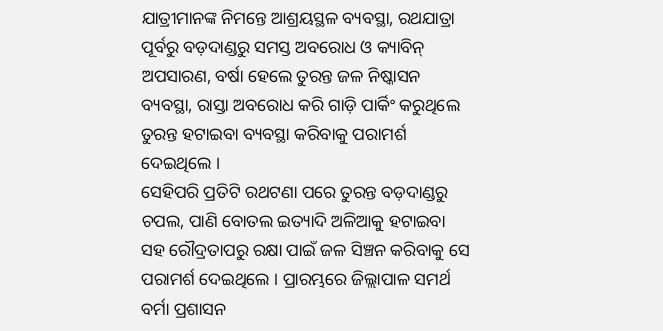ଯାତ୍ରୀମାନଙ୍କ ନିମନ୍ତେ ଆଶ୍ରୟସ୍ଥଳ ବ୍ୟବସ୍ଥା, ରଥଯାତ୍ରା ପୂର୍ବରୁ ବଡ଼ଦାଣ୍ଡରୁ ସମସ୍ତ ଅବରୋଧ ଓ କ୍ୟାବିନ୍ ଅପସାରଣ, ବର୍ଷା ହେଲେ ତୁରନ୍ତ ଜଳ ନିଷ୍କାସନ ବ୍ୟବସ୍ଥା, ରାସ୍ତା ଅବରୋଧ କରି ଗାଡ଼ି ପାର୍କିଂ କରୁଥିଲେ ତୁରନ୍ତ ହଟାଇବା ବ୍ୟବସ୍ଥା କରିବାକୁ ପରାମର୍ଶ ଦେଇଥିଲେ ।
ସେହିପରି ପ୍ରତିଟି ରଥଟଣା ପରେ ତୁରନ୍ତ ବଡ଼ଦାଣ୍ଡରୁ ଚପଲ, ପାଣି ବୋତଲ ଇତ୍ୟାଦି ଅଳିଆକୁ ହଟାଇବା ସହ ରୌଦ୍ରତାପରୁ ରକ୍ଷା ପାଇଁ ଜଳ ସିଞ୍ଚନ କରିବାକୁ ସେ ପରାମର୍ଶ ଦେଇଥିଲେ । ପ୍ରାରମ୍ଭରେ ଜିଲ୍ଲାପାଳ ସମର୍ଥ ବର୍ମା ପ୍ରଶାସନ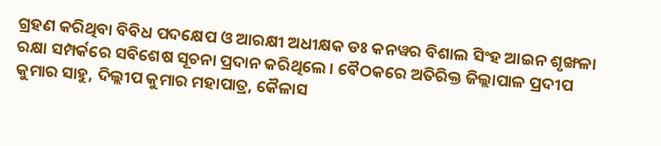ଗ୍ରହଣ କରିଥିବା ବିବିଧ ପଦକ୍ଷେପ ଓ ଆରକ୍ଷୀ ଅଧୀକ୍ଷକ ଡଃ କନୱର ବିଶାଲ ସିଂହ ଆଇନ ଶୃଙ୍ଖଳା ରକ୍ଷା ସମ୍ପର୍କରେ ସବିଶେଷ ସୂଚନା ପ୍ରଦାନ କରିଥିଲେ । ବୈଠକରେ ଅତିରିକ୍ତ ଜିଲ୍ଲାପାଳ ପ୍ରଦୀପ କୁମାର ସାହୁ, ଦିଲ୍ଲୀପ କୁମାର ମହାପାତ୍ର, କୈଳାସ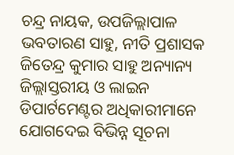ଚନ୍ଦ୍ର ନାୟକ, ଉପଜିଲ୍ଲାପାଳ ଭବତାରଣ ସାହୁ, ନୀତି ପ୍ରଶାସକ ଜିତେନ୍ଦ୍ର କୁମାର ସାହୁ ଅନ୍ୟାନ୍ୟ ଜିଲ୍ଲାସ୍ତରୀୟ ଓ ଲାଇନ ଡିପାର୍ଟମେଣ୍ଟର ଅଧିକାରୀମାନେ ଯୋଗଦେଇ ବିଭିନ୍ନ ସୂଚନା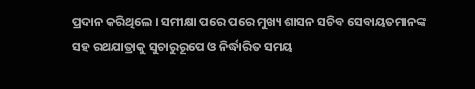ପ୍ରଦାନ କରିଥିଲେ । ସମୀକ୍ଷା ପରେ ପରେ ମୁଖ୍ୟ ଶାସନ ସଚିବ ସେବାୟତମାନଙ୍କ ସହ ରଥଯାତ୍ରାକୁ ସୁଚାରୁରୂପେ ଓ ନିର୍ଦ୍ଧାରିତ ସମୟ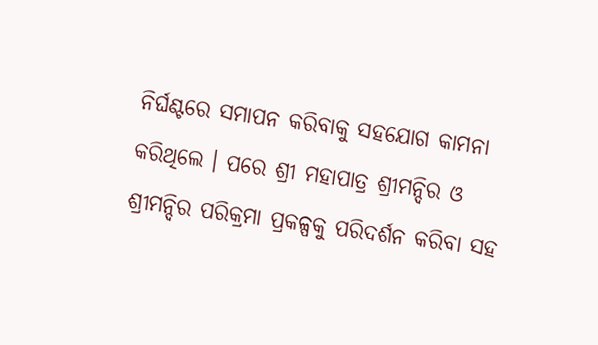ନିର୍ଘଣ୍ଟରେ ସମାପନ କରିବାକୁ ସହଯୋଗ କାମନା କରିଥିଲେ । ପରେ ଶ୍ରୀ ମହାପାତ୍ର ଶ୍ରୀମନ୍ଦିର ଓ ଶ୍ରୀମନ୍ଦିର ପରିକ୍ରମା ପ୍ରକଳ୍ପକୁ ପରିଦର୍ଶନ କରିବା ସହ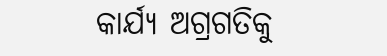କାର୍ଯ୍ୟ ଅଗ୍ରଗତିକୁ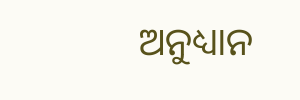ଅନୁଧ୍ୟାନ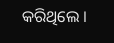କରିଥିଲେ ।